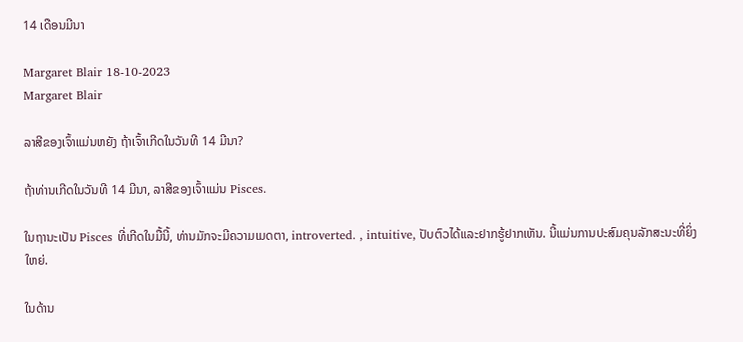14 ເດືອນມີນາ

Margaret Blair 18-10-2023
Margaret Blair

ລາສີຂອງເຈົ້າແມ່ນຫຍັງ ຖ້າເຈົ້າເກີດໃນວັນທີ 14 ມີນາ?

ຖ້າທ່ານເກີດໃນວັນທີ 14 ມີນາ, ລາສີຂອງເຈົ້າແມ່ນ Pisces.

ໃນຖານະເປັນ Pisces ທີ່ເກີດໃນມື້ນີ້, ທ່ານມັກຈະມີຄວາມເມດຕາ, introverted. , intuitive, ປັບຕົວໄດ້ແລະຢາກຮູ້ຢາກເຫັນ. ນີ້ແມ່ນການປະສົມຄຸນລັກສະນະທີ່ຍິ່ງໃຫຍ່.

ໃນດ້ານ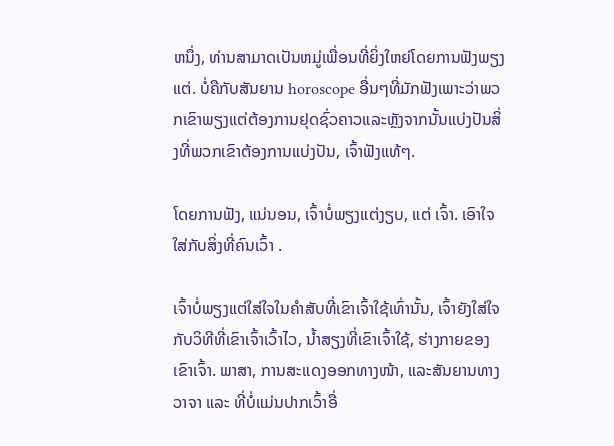ຫນຶ່ງ, ທ່ານສາມາດເປັນຫມູ່ເພື່ອນທີ່ຍິ່ງໃຫຍ່ໂດຍການຟັງພຽງແຕ່. ບໍ່ຄືກັບສັນຍານ horoscope ອື່ນໆທີ່ມັກຟັງເພາະວ່າພວກເຂົາພຽງແຕ່ຕ້ອງການຢຸດຊົ່ວຄາວແລະຫຼັງຈາກນັ້ນແບ່ງປັນສິ່ງທີ່ພວກເຂົາຕ້ອງການແບ່ງປັນ, ເຈົ້າຟັງແທ້ໆ.

ໂດຍການຟັງ, ແນ່ນອນ, ເຈົ້າບໍ່ພຽງແຕ່ງຽບ, ແຕ່ ເຈົ້າ. ເອົາໃຈໃສ່ກັບສິ່ງທີ່ຄົນເວົ້າ .

ເຈົ້າບໍ່ພຽງແຕ່ໃສ່ໃຈໃນຄຳສັບທີ່ເຂົາເຈົ້າໃຊ້ເທົ່ານັ້ນ, ເຈົ້າຍັງໃສ່ໃຈກັບວິທີທີ່ເຂົາເຈົ້າເວົ້າໄວ, ນໍ້າສຽງທີ່ເຂົາເຈົ້າໃຊ້, ຮ່າງກາຍຂອງເຂົາເຈົ້າ. ພາສາ, ການສະແດງອອກທາງໜ້າ, ແລະສັນຍານທາງວາຈາ ແລະ ທີ່ບໍ່ແມ່ນປາກເວົ້າອື່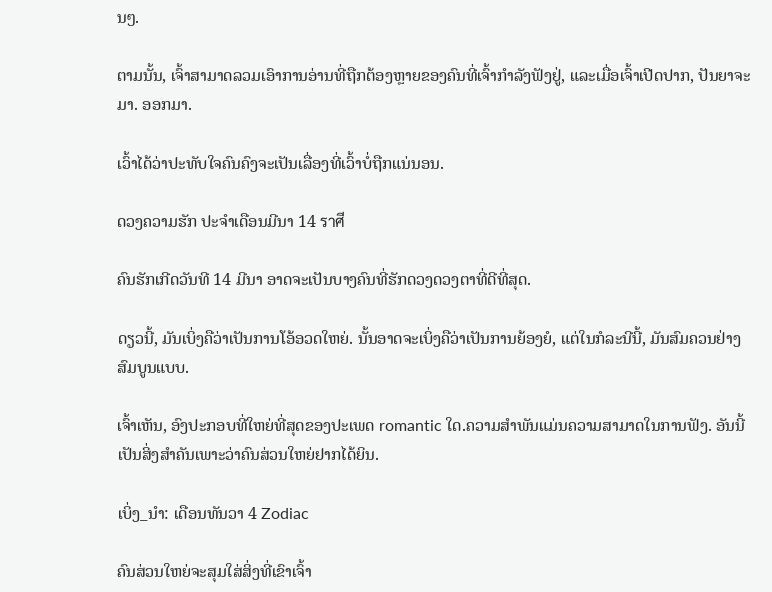ນໆ.

ຕາມນັ້ນ, ເຈົ້າສາມາດລວມເອົາການອ່ານທີ່ຖືກຕ້ອງຫຼາຍຂອງຄົນທີ່ເຈົ້າກຳລັງຟັງຢູ່, ແລະເມື່ອເຈົ້າເປີດປາກ, ປັນຍາຈະມາ. ອອກມາ.

ເວົ້າໄດ້ວ່າປະທັບໃຈຄົນຄົງຈະເປັນເລື່ອງທີ່ເວົ້າບໍ່ຖືກແນ່ນອນ.

ດວງຄວາມຮັກ ປະຈຳເດືອນມີນາ 14 ราศี

ຄົນຮັກເກີດວັນທີ 14 ມີນາ ອາດຈະເປັນບາງຄົນທີ່ຮັກດວງດວງຕາທີ່ດີທີ່ສຸດ.

ດຽວນີ້, ມັນເບິ່ງຄືວ່າເປັນການໂອ້ອວດໃຫຍ່. ນັ້ນອາດຈະເບິ່ງຄືວ່າເປັນການຍ້ອງຍໍ, ແຕ່ໃນກໍລະນີນີ້, ມັນສົມຄວນຢ່າງສົມບູນແບບ.

ເຈົ້າເຫັນ, ອົງປະກອບທີ່ໃຫຍ່ທີ່ສຸດຂອງປະເພດ romantic ໃດ.ຄວາມສໍາພັນແມ່ນຄວາມສາມາດໃນການຟັງ. ອັນນີ້ເປັນສິ່ງສໍາຄັນເພາະວ່າຄົນສ່ວນໃຫຍ່ຢາກໄດ້ຍິນ.

ເບິ່ງ_ນຳ: ເດືອນທັນວາ 4 Zodiac

ຄົນສ່ວນໃຫຍ່ຈະສຸມໃສ່ສິ່ງທີ່ເຂົາເຈົ້າ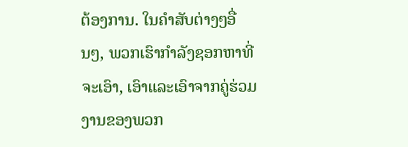ຕ້ອງການ. ໃນຄໍາສັບຕ່າງໆອື່ນໆ, ພວກເຮົາກໍາລັງຊອກຫາທີ່ຈະເອົາ, ເອົາແລະເອົາຈາກຄູ່ຮ່ວມງານຂອງພວກ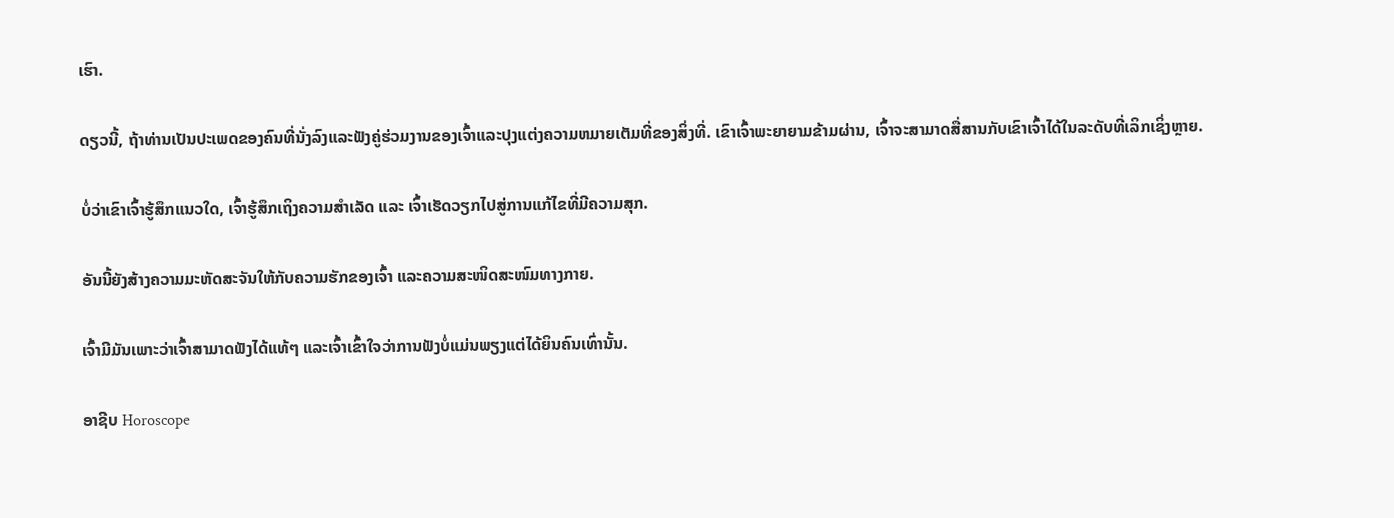ເຮົາ.

ດຽວນີ້, ຖ້າທ່ານເປັນປະເພດຂອງຄົນທີ່ນັ່ງລົງແລະຟັງຄູ່ຮ່ວມງານຂອງເຈົ້າແລະປຸງແຕ່ງຄວາມຫມາຍເຕັມທີ່ຂອງສິ່ງທີ່. ເຂົາເຈົ້າພະຍາຍາມຂ້າມຜ່ານ, ເຈົ້າຈະສາມາດສື່ສານກັບເຂົາເຈົ້າໄດ້ໃນລະດັບທີ່ເລິກເຊິ່ງຫຼາຍ.

ບໍ່ວ່າເຂົາເຈົ້າຮູ້ສຶກແນວໃດ, ເຈົ້າຮູ້ສຶກເຖິງຄວາມສຳເລັດ ແລະ ເຈົ້າເຮັດວຽກໄປສູ່ການແກ້ໄຂທີ່ມີຄວາມສຸກ.

ອັນນີ້ຍັງສ້າງຄວາມມະຫັດສະຈັນໃຫ້ກັບຄວາມຮັກຂອງເຈົ້າ ແລະຄວາມສະໜິດສະໜົມທາງກາຍ.

ເຈົ້າມີມັນເພາະວ່າເຈົ້າສາມາດຟັງໄດ້ແທ້ໆ ແລະເຈົ້າເຂົ້າໃຈວ່າການຟັງບໍ່ແມ່ນພຽງແຕ່ໄດ້ຍິນຄົນເທົ່ານັ້ນ.

ອາຊີບ Horoscope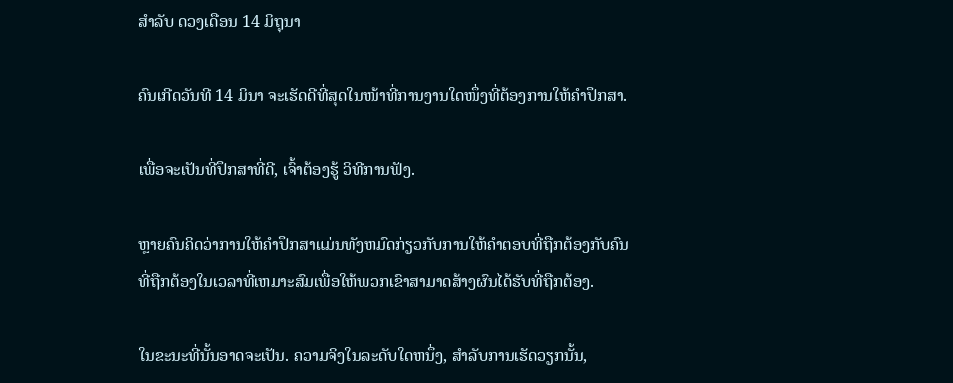ສໍາລັບ ດວງເດືອນ 14 ມິຖຸນາ

ຄົນເກີດວັນທີ 14 ມິນາ ຈະເຮັດດີທີ່ສຸດໃນໜ້າທີ່ການງານໃດໜຶ່ງທີ່ຕ້ອງການໃຫ້ຄຳປຶກສາ.

ເພື່ອຈະເປັນທີ່ປຶກສາທີ່ດີ, ເຈົ້າຕ້ອງຮູ້ ວິທີການຟັງ.

ຫຼາຍຄົນຄິດວ່າການໃຫ້ຄໍາປຶກສາແມ່ນທັງຫມົດກ່ຽວກັບການໃຫ້ຄໍາຕອບທີ່ຖືກຕ້ອງກັບຄົນທີ່ຖືກຕ້ອງໃນເວລາທີ່ເຫມາະສົມເພື່ອໃຫ້ພວກເຂົາສາມາດສ້າງຜົນໄດ້ຮັບທີ່ຖືກຕ້ອງ.

ໃນຂະນະທີ່ນັ້ນອາດຈະເປັນ. ຄວາມຈິງໃນລະດັບໃດຫນຶ່ງ, ສໍາລັບການເຮັດວຽກນັ້ນ,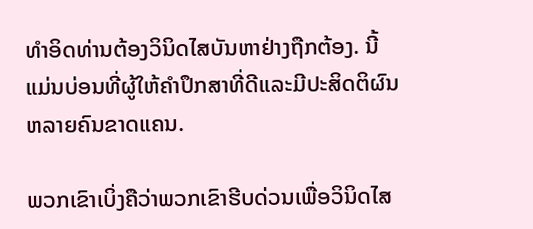ທໍາອິດທ່ານຕ້ອງວິນິດໄສບັນຫາຢ່າງຖືກຕ້ອງ. ນີ້ແມ່ນບ່ອນທີ່ຜູ້ໃຫ້ຄໍາປຶກສາທີ່ດີແລະມີປະສິດຕິຜົນຫລາຍຄົນຂາດແຄນ.

ພວກເຂົາເບິ່ງຄືວ່າພວກເຂົາຮີບດ່ວນເພື່ອວິນິດໄສ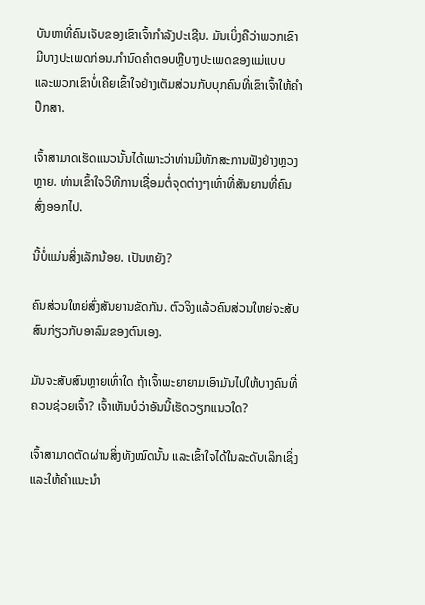ບັນຫາທີ່ຄົນເຈັບຂອງເຂົາເຈົ້າກໍາລັງປະເຊີນ. ມັນເບິ່ງຄືວ່າພວກເຂົາມີບາງປະເພດກ່ອນ.ກໍານົດຄໍາຕອບຫຼືບາງປະເພດຂອງແມ່ແບບແລະພວກເຂົາບໍ່ເຄີຍເຂົ້າໃຈຢ່າງເຕັມສ່ວນກັບບຸກຄົນທີ່ເຂົາເຈົ້າໃຫ້ຄໍາປຶກສາ.

ເຈົ້າສາມາດເຮັດແນວນັ້ນໄດ້ເພາະວ່າທ່ານມີທັກສະການຟັງຢ່າງຫຼວງຫຼາຍ. ທ່ານເຂົ້າໃຈວິທີການເຊື່ອມຕໍ່ຈຸດຕ່າງໆເທົ່າທີ່ສັນຍານທີ່ຄົນສົ່ງອອກໄປ.

ນີ້ບໍ່ແມ່ນສິ່ງເລັກນ້ອຍ. ເປັນຫຍັງ?

ຄົນສ່ວນໃຫຍ່ສົ່ງສັນຍານຂັດກັນ. ຕົວຈິງແລ້ວຄົນສ່ວນໃຫຍ່ຈະສັບສົນກ່ຽວກັບອາລົມຂອງຕົນເອງ.

ມັນຈະສັບສົນຫຼາຍເທົ່າໃດ ຖ້າເຈົ້າພະຍາຍາມເອົາມັນໄປໃຫ້ບາງຄົນທີ່ຄວນຊ່ວຍເຈົ້າ? ເຈົ້າເຫັນບໍວ່າອັນນີ້ເຮັດວຽກແນວໃດ?

ເຈົ້າສາມາດຕັດຜ່ານສິ່ງທັງໝົດນັ້ນ ແລະເຂົ້າໃຈໄດ້ໃນລະດັບເລິກເຊິ່ງ ແລະໃຫ້ຄຳແນະນຳ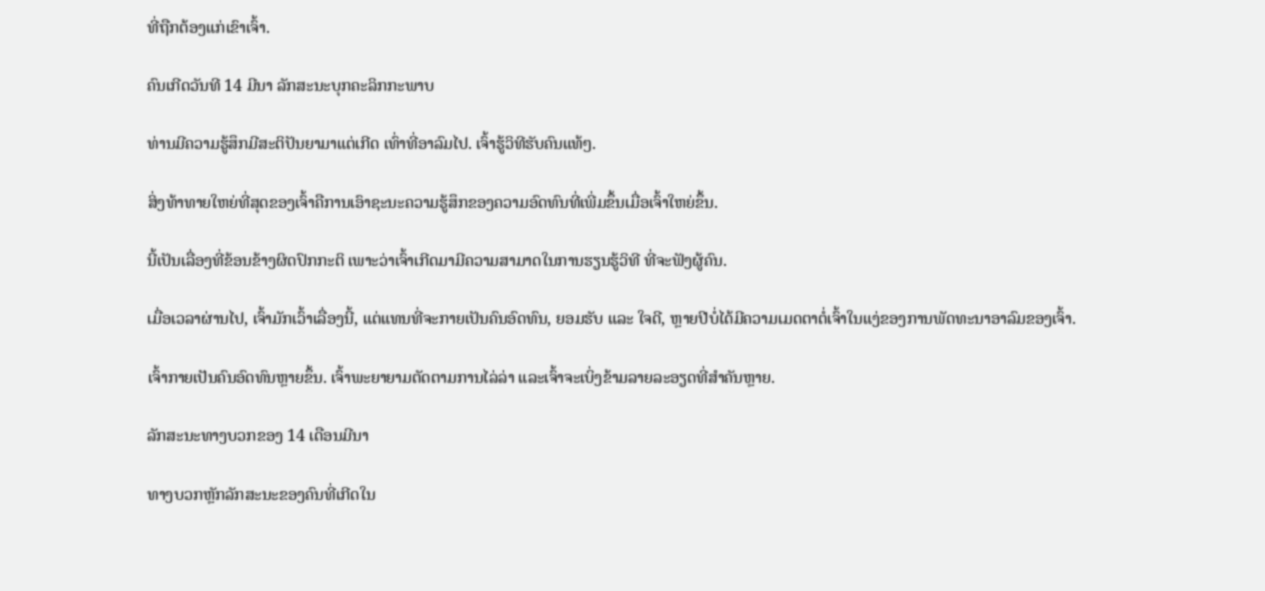ທີ່ຖືກຕ້ອງແກ່ເຂົາເຈົ້າ.

ຄົນເກີດວັນທີ 14 ມີນາ ລັກສະນະບຸກຄະລິກກະພາບ

ທ່ານມີຄວາມຮູ້ສຶກມີສະຕິປັນຍາມາແຕ່ເກີດ ເທົ່າທີ່ອາລົມໄປ. ເຈົ້າຮູ້ວິທີຮັບຄົນແທ້ໆ.

ສິ່ງທ້າທາຍໃຫຍ່ທີ່ສຸດຂອງເຈົ້າຄືການເອົາຊະນະຄວາມຮູ້ສຶກຂອງຄວາມອົດທົນທີ່ເພີ່ມຂຶ້ນເມື່ອເຈົ້າໃຫຍ່ຂຶ້ນ.

ນີ້ເປັນເລື່ອງທີ່ຂ້ອນຂ້າງຜິດປົກກະຕິ ເພາະວ່າເຈົ້າເກີດມາມີຄວາມສາມາດໃນການຮຽນຮູ້ວິທີ ທີ່ຈະຟັງຜູ້ຄົນ.

ເມື່ອເວລາຜ່ານໄປ, ເຈົ້າມັກເວົ້າເລື່ອງນີ້, ແຕ່ແທນທີ່ຈະກາຍເປັນຄົນອົດທົນ, ຍອມຮັບ ແລະ ໃຈດີ, ຫຼາຍປີບໍ່ໄດ້ມີຄວາມເມດຕາຕໍ່ເຈົ້າໃນແງ່ຂອງການພັດທະນາອາລົມຂອງເຈົ້າ.

ເຈົ້າກາຍເປັນຄົນອົດທົນຫຼາຍຂຶ້ນ. ເຈົ້າພະຍາຍາມຕັດຕາມການໄລ່ລ່າ ແລະເຈົ້າຈະເບິ່ງຂ້າມລາຍລະອຽດທີ່ສຳຄັນຫຼາຍ.

ລັກສະນະທາງບວກຂອງ 14 ເດືອນມີນາ

ທາງບວກຫຼັກລັກສະນະຂອງຄົນທີ່ເກີດໃນ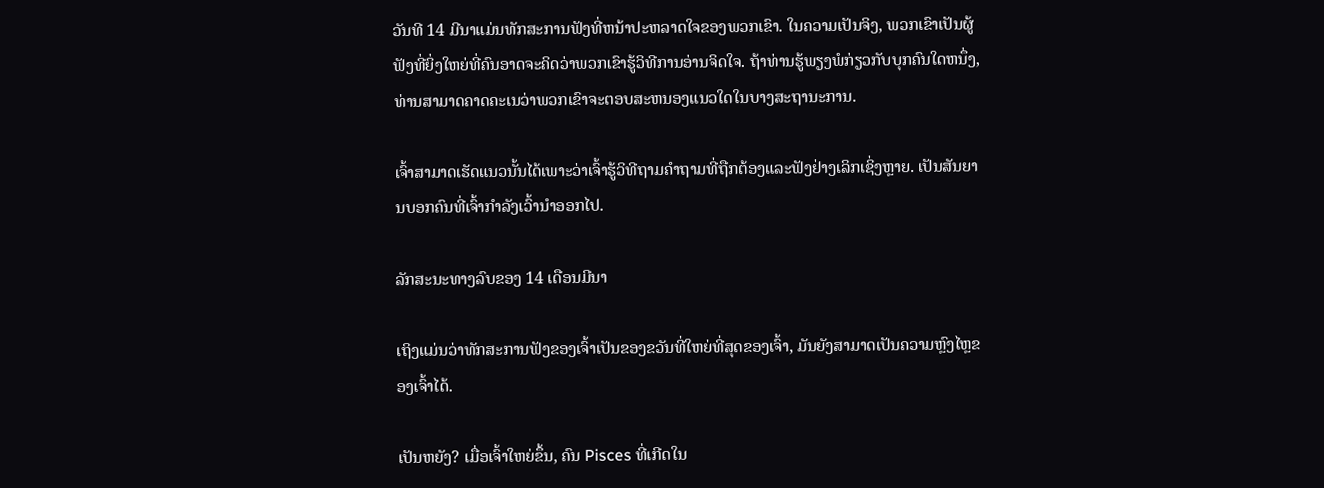ວັນທີ 14 ມີນາແມ່ນທັກສະການຟັງທີ່ຫນ້າປະຫລາດໃຈຂອງພວກເຂົາ. ໃນຄວາມເປັນຈິງ, ພວກເຂົາເປັນຜູ້ຟັງທີ່ຍິ່ງໃຫຍ່ທີ່ຄົນອາດຈະຄິດວ່າພວກເຂົາຮູ້ວິທີການອ່ານຈິດໃຈ. ຖ້າທ່ານຮູ້ພຽງພໍກ່ຽວກັບບຸກຄົນໃດຫນຶ່ງ, ທ່ານສາມາດຄາດຄະເນວ່າພວກເຂົາຈະຕອບສະຫນອງແນວໃດໃນບາງສະຖານະການ.

ເຈົ້າສາມາດເຮັດແນວນັ້ນໄດ້ເພາະວ່າເຈົ້າຮູ້ວິທີຖາມຄໍາຖາມທີ່ຖືກຕ້ອງແລະຟັງຢ່າງເລິກເຊິ່ງຫຼາຍ. ເປັນສັນຍານບອກຄົນທີ່ເຈົ້າກຳລັງເວົ້ານຳອອກໄປ.

ລັກສະນະທາງລົບຂອງ 14 ເດືອນມີນາ

ເຖິງແມ່ນວ່າທັກສະການຟັງຂອງເຈົ້າເປັນຂອງຂວັນທີ່ໃຫຍ່ທີ່ສຸດຂອງເຈົ້າ, ມັນຍັງສາມາດເປັນຄວາມຫຼົງໄຫຼຂອງເຈົ້າໄດ້.

ເປັນຫຍັງ? ເມື່ອເຈົ້າໃຫຍ່ຂຶ້ນ, ຄົນ Pisces ທີ່ເກີດໃນ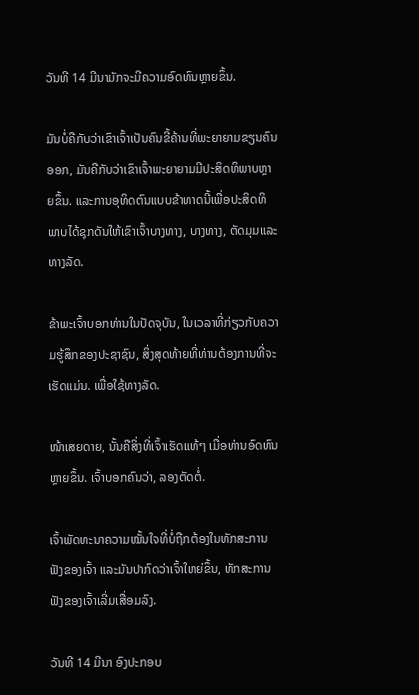ວັນທີ 14 ມີນາມັກຈະມີຄວາມອົດທົນຫຼາຍຂຶ້ນ.

ມັນບໍ່ຄືກັບວ່າເຂົາເຈົ້າເປັນຄົນຂີ້ຄ້ານທີ່ພະຍາຍາມຂຽນຄົນອອກ, ມັນຄືກັບວ່າເຂົາເຈົ້າພະຍາຍາມມີປະສິດທິພາບຫຼາຍຂຶ້ນ. ແລະການອຸທິດຕົນແບບຂ້າທາດນີ້ເພື່ອປະສິດທິພາບໄດ້ຊຸກດັນໃຫ້ເຂົາເຈົ້າບາງທາງ, ບາງທາງ, ຕັດມຸມແລະທາງລັດ.

ຂ້າພະເຈົ້າບອກທ່ານໃນປັດຈຸບັນ, ໃນເວລາທີ່ກ່ຽວກັບຄວາມຮູ້ສຶກຂອງປະຊາຊົນ, ສິ່ງສຸດທ້າຍທີ່ທ່ານຕ້ອງການທີ່ຈະເຮັດແມ່ນ. ເພື່ອໃຊ້ທາງລັດ.

ໜ້າເສຍດາຍ, ນັ້ນຄືສິ່ງທີ່ເຈົ້າເຮັດແທ້ໆ ເມື່ອທ່ານອົດທົນຫຼາຍຂຶ້ນ. ເຈົ້າບອກຄົນວ່າ, ລອງຕັດຕໍ່.

ເຈົ້າພັດທະນາຄວາມໝັ້ນໃຈທີ່ບໍ່ຖືກຕ້ອງໃນທັກສະການຟັງຂອງເຈົ້າ ແລະມັນປາກົດວ່າເຈົ້າໃຫຍ່ຂຶ້ນ, ທັກສະການຟັງຂອງເຈົ້າເລີ່ມເສື່ອມລົງ.

ວັນທີ 14 ມີນາ ອົງປະກອບ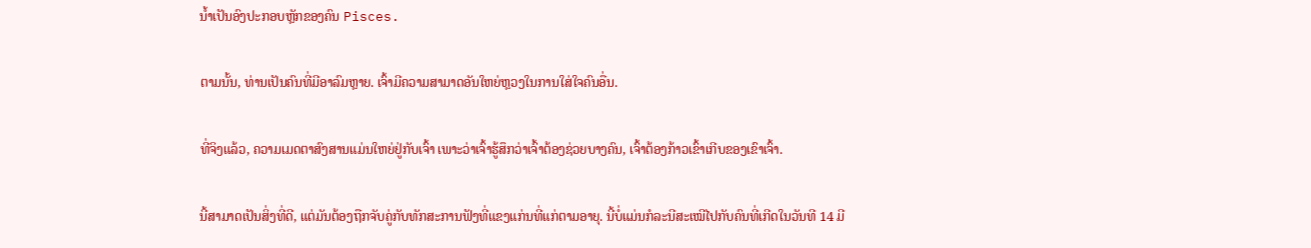ນ້ຳເປັນອົງປະກອບຫຼັກຂອງຄົນ Pisces.

ຕາມນັ້ນ, ທ່ານເປັນຄົນທີ່ມີອາລົມຫຼາຍ. ເຈົ້າມີຄວາມສາມາດອັນໃຫຍ່ຫຼວງໃນການໃສ່ໃຈຄົນອື່ນ.

ທີ່ຈິງແລ້ວ, ຄວາມເມດຕາສົງສານແມ່ນໃຫຍ່ຢູ່ກັບເຈົ້າ ເພາະວ່າເຈົ້າຮູ້ສຶກວ່າເຈົ້າຕ້ອງຊ່ວຍບາງຄົນ, ເຈົ້າຕ້ອງກ້າວເຂົ້າເກີບຂອງເຂົາເຈົ້າ.

ນີ້ສາມາດເປັນສິ່ງທີ່ດີ, ແຕ່ມັນຕ້ອງຖືກຈັບຄູ່ກັບທັກສະການຟັງທີ່ແຂງແກ່ນທີ່ແກ່ຕາມອາຍຸ. ນີ້ບໍ່ແມ່ນກໍລະນີສະເໝີໄປກັບຄົນທີ່ເກີດໃນວັນທີ 14 ມີ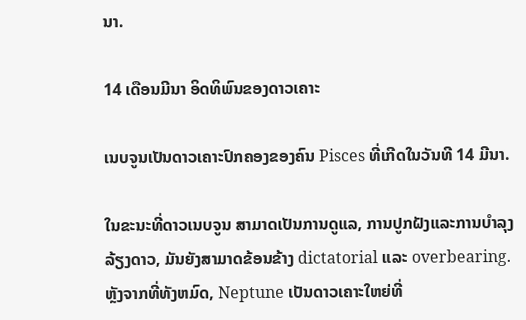ນາ.

14 ເດືອນມີນາ ອິດທິພົນຂອງດາວເຄາະ

ເນບຈູນເປັນດາວເຄາະປົກຄອງຂອງຄົນ Pisces ທີ່ເກີດໃນວັນທີ 14 ມີນາ.

ໃນຂະນະທີ່ດາວເນບຈູນ ສາມາດເປັນການດູແລ, ການປູກຝັງແລະການບໍາລຸງລ້ຽງດາວ, ມັນຍັງສາມາດຂ້ອນຂ້າງ dictatorial ແລະ overbearing. ຫຼັງຈາກທີ່ທັງຫມົດ, Neptune ເປັນດາວເຄາະໃຫຍ່ທີ່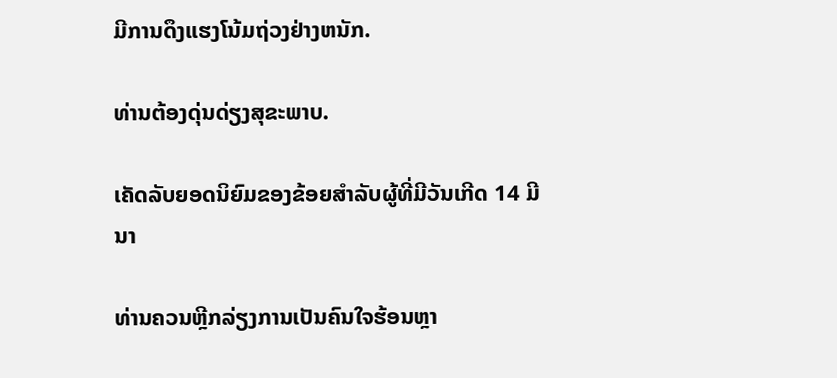ມີການດຶງແຮງໂນ້ມຖ່ວງຢ່າງຫນັກ.

ທ່ານຕ້ອງດຸ່ນດ່ຽງສຸຂະພາບ.

ເຄັດລັບຍອດນິຍົມຂອງຂ້ອຍສໍາລັບຜູ້ທີ່ມີວັນເກີດ 14 ມີນາ

ທ່ານຄວນຫຼີກລ່ຽງການເປັນຄົນໃຈຮ້ອນຫຼາ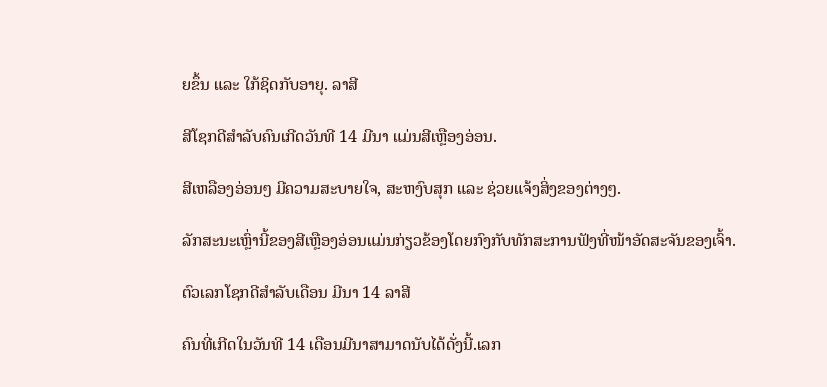ຍຂຶ້ນ ແລະ ໃກ້ຊິດກັບອາຍຸ. ລາສີ

ສີໂຊກດີສຳລັບຄົນເກີດວັນທີ 14 ມີນາ ແມ່ນສີເຫຼືອງອ່ອນ.

ສີເຫລືອງອ່ອນໆ ມີຄວາມສະບາຍໃຈ, ສະຫງົບສຸກ ແລະ ຊ່ວຍແຈ້ງສິ່ງຂອງຕ່າງໆ.

ລັກສະນະເຫຼົ່ານີ້ຂອງສີເຫຼືອງອ່ອນແມ່ນກ່ຽວຂ້ອງໂດຍກົງກັບທັກສະການຟັງທີ່ໜ້າອັດສະຈັນຂອງເຈົ້າ.

ຕົວເລກໂຊກດີສຳລັບເດືອນ ມີນາ 14 ລາສີ

ຄົນທີ່ເກີດໃນວັນທີ 14 ເດືອນມີນາສາມາດນັບໄດ້ດັ່ງນີ້.ເລກ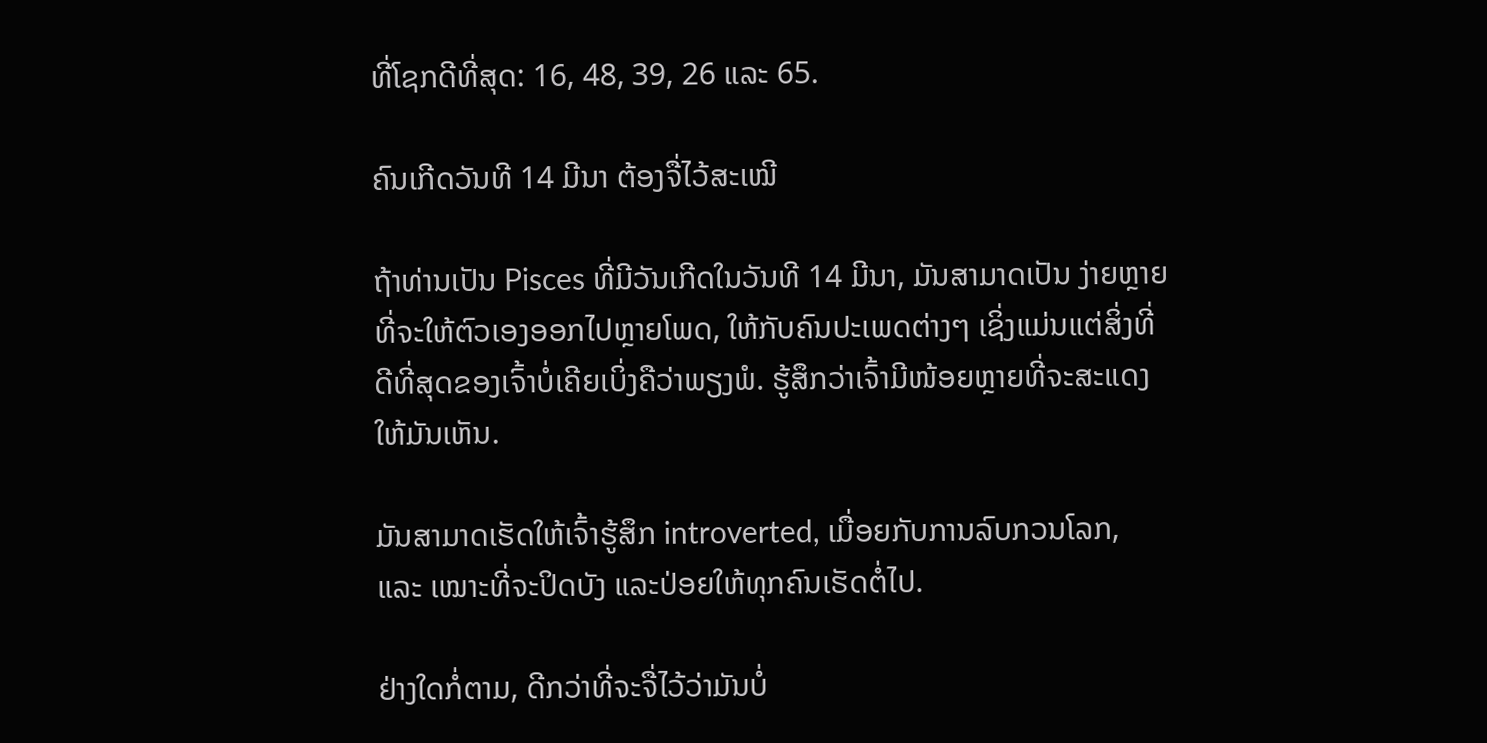ທີ່ໂຊກດີທີ່ສຸດ: 16, 48, 39, 26 ແລະ 65.

ຄົນເກີດວັນທີ 14 ມີນາ ຕ້ອງຈື່ໄວ້ສະເໝີ

ຖ້າທ່ານເປັນ Pisces ທີ່ມີວັນເກີດໃນວັນທີ 14 ມີນາ, ມັນສາມາດເປັນ ງ່າຍຫຼາຍທີ່ຈະໃຫ້ຕົວເອງອອກໄປຫຼາຍໂພດ, ໃຫ້ກັບຄົນປະເພດຕ່າງໆ ເຊິ່ງແມ່ນແຕ່ສິ່ງທີ່ດີທີ່ສຸດຂອງເຈົ້າບໍ່ເຄີຍເບິ່ງຄືວ່າພຽງພໍ. ຮູ້ສຶກວ່າເຈົ້າມີໜ້ອຍຫຼາຍທີ່ຈະສະແດງໃຫ້ມັນເຫັນ.

ມັນສາມາດເຮັດໃຫ້ເຈົ້າຮູ້ສຶກ introverted, ເມື່ອຍກັບການລົບກວນໂລກ, ແລະ ເໝາະທີ່ຈະປິດບັງ ແລະປ່ອຍໃຫ້ທຸກຄົນເຮັດຕໍ່ໄປ.

ຢ່າງໃດກໍ່ຕາມ, ດີກວ່າທີ່ຈະຈື່ໄວ້ວ່າມັນບໍ່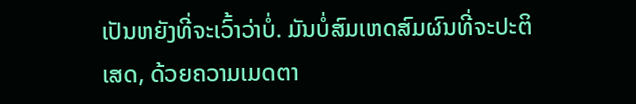ເປັນຫຍັງທີ່ຈະເວົ້າວ່າບໍ່. ມັນບໍ່ສົມເຫດສົມຜົນທີ່ຈະປະຕິເສດ, ດ້ວຍຄວາມເມດຕາ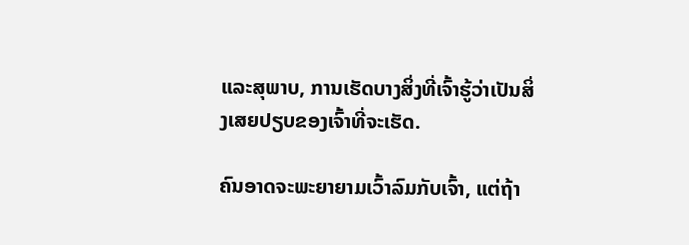ແລະສຸພາບ, ການເຮັດບາງສິ່ງທີ່ເຈົ້າຮູ້ວ່າເປັນສິ່ງເສຍປຽບຂອງເຈົ້າທີ່ຈະເຮັດ.

ຄົນອາດຈະພະຍາຍາມເວົ້າລົມກັບເຈົ້າ, ແຕ່ຖ້າ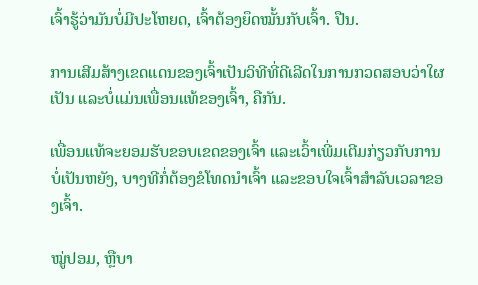ເຈົ້າຮູ້ວ່າມັນບໍ່ມີປະໂຫຍດ, ເຈົ້າຕ້ອງຍຶດໝັ້ນກັບເຈົ້າ. ປືນ.

ການເສີມສ້າງເຂດແດນຂອງເຈົ້າເປັນວິທີທີ່ດີເລີດໃນການກວດສອບວ່າໃຜເປັນ ແລະບໍ່ແມ່ນເພື່ອນແທ້ຂອງເຈົ້າ, ຄືກັນ.

ເພື່ອນແທ້ຈະຍອມຮັບຂອບເຂດຂອງເຈົ້າ ແລະເວົ້າເພີ່ມເຕີມກ່ຽວກັບການ ບໍ່ເປັນຫຍັງ, ບາງທີກໍ່ຕ້ອງຂໍໂທດນຳເຈົ້າ ແລະຂອບໃຈເຈົ້າສຳລັບເວລາຂອງເຈົ້າ.

ໝູ່ປອມ, ຫຼືບາ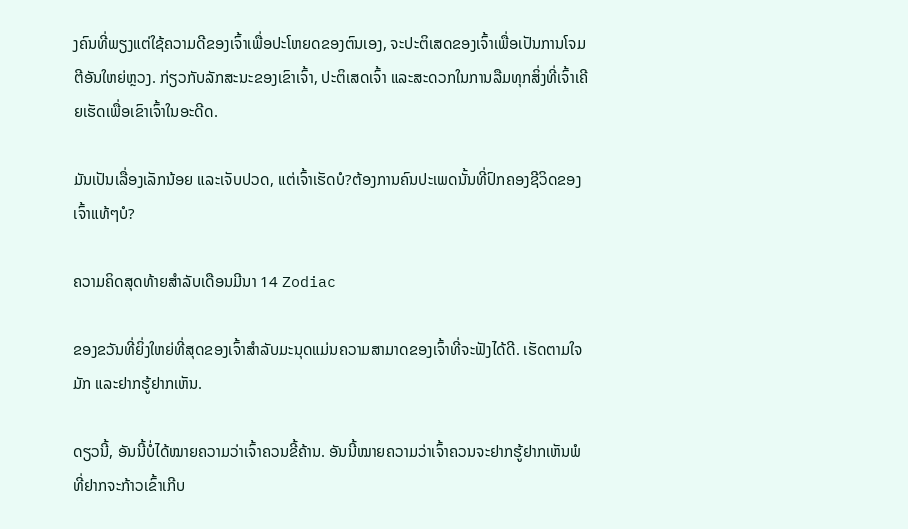ງຄົນທີ່ພຽງແຕ່ໃຊ້ຄວາມດີຂອງເຈົ້າເພື່ອປະໂຫຍດຂອງຕົນເອງ, ຈະປະຕິເສດຂອງເຈົ້າເພື່ອເປັນການໂຈມຕີອັນໃຫຍ່ຫຼວງ. ກ່ຽວກັບລັກສະນະຂອງເຂົາເຈົ້າ, ປະຕິເສດເຈົ້າ ແລະສະດວກໃນການລືມທຸກສິ່ງທີ່ເຈົ້າເຄີຍເຮັດເພື່ອເຂົາເຈົ້າໃນອະດີດ.

ມັນເປັນເລື່ອງເລັກນ້ອຍ ແລະເຈັບປວດ, ແຕ່ເຈົ້າເຮັດບໍ?ຕ້ອງການຄົນປະເພດນັ້ນທີ່ປົກຄອງຊີວິດຂອງເຈົ້າແທ້ໆບໍ?

ຄວາມຄິດສຸດທ້າຍສໍາລັບເດືອນມີນາ 14 Zodiac

ຂອງຂວັນທີ່ຍິ່ງໃຫຍ່ທີ່ສຸດຂອງເຈົ້າສໍາລັບມະນຸດແມ່ນຄວາມສາມາດຂອງເຈົ້າທີ່ຈະຟັງໄດ້ດີ. ເຮັດຕາມໃຈມັກ ແລະຢາກຮູ້ຢາກເຫັນ.

ດຽວນີ້, ອັນນີ້ບໍ່ໄດ້ໝາຍຄວາມວ່າເຈົ້າຄວນຂີ້ຄ້ານ. ອັນນີ້ໝາຍຄວາມວ່າເຈົ້າຄວນຈະຢາກຮູ້ຢາກເຫັນພໍທີ່ຢາກຈະກ້າວເຂົ້າເກີບ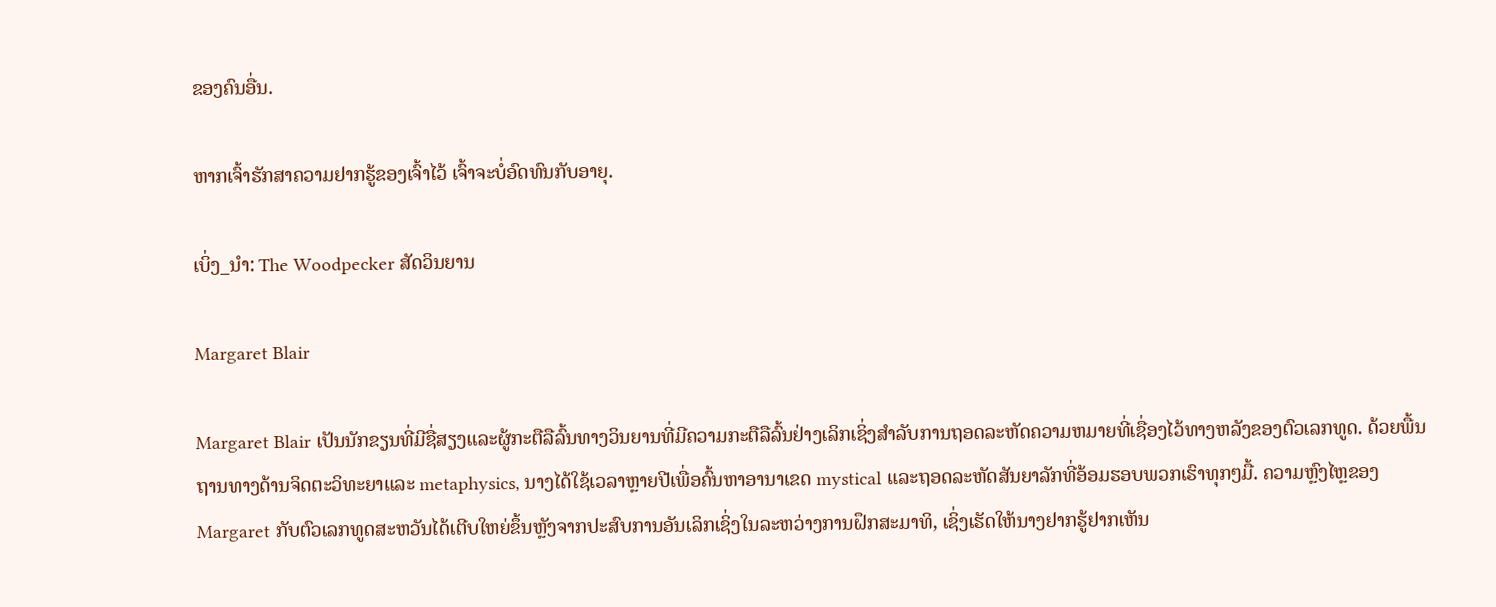ຂອງຄົນອື່ນ.

ຫາກເຈົ້າຮັກສາຄວາມຢາກຮູ້ຂອງເຈົ້າໄວ້ ເຈົ້າຈະບໍ່ອົດທົນກັບອາຍຸ.

ເບິ່ງ_ນຳ: The Woodpecker ສັດວິນຍານ

Margaret Blair

Margaret Blair ເປັນນັກຂຽນທີ່ມີຊື່ສຽງແລະຜູ້ກະຕືລືລົ້ນທາງວິນຍານທີ່ມີຄວາມກະຕືລືລົ້ນຢ່າງເລິກເຊິ່ງສໍາລັບການຖອດລະຫັດຄວາມຫມາຍທີ່ເຊື່ອງໄວ້ທາງຫລັງຂອງຕົວເລກທູດ. ດ້ວຍພື້ນຖານທາງດ້ານຈິດຕະວິທະຍາແລະ metaphysics, ນາງໄດ້ໃຊ້ເວລາຫຼາຍປີເພື່ອຄົ້ນຫາອານາເຂດ mystical ແລະຖອດລະຫັດສັນຍາລັກທີ່ອ້ອມຮອບພວກເຮົາທຸກໆມື້. ຄວາມຫຼົງໄຫຼຂອງ Margaret ກັບຕົວເລກທູດສະຫວັນໄດ້ເຕີບໃຫຍ່ຂຶ້ນຫຼັງຈາກປະສົບການອັນເລິກເຊິ່ງໃນລະຫວ່າງການຝຶກສະມາທິ, ເຊິ່ງເຮັດໃຫ້ນາງຢາກຮູ້ຢາກເຫັນ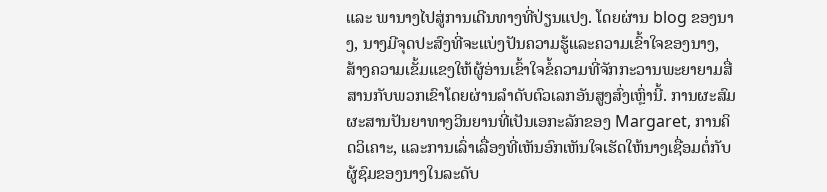ແລະ ພານາງໄປສູ່ການເດີນທາງທີ່ປ່ຽນແປງ. ໂດຍຜ່ານ blog ຂອງນາງ, ນາງມີຈຸດປະສົງທີ່ຈະແບ່ງປັນຄວາມຮູ້ແລະຄວາມເຂົ້າໃຈຂອງນາງ, ສ້າງຄວາມເຂັ້ມແຂງໃຫ້ຜູ້ອ່ານເຂົ້າໃຈຂໍ້ຄວາມທີ່ຈັກກະວານພະຍາຍາມສື່ສານກັບພວກເຂົາໂດຍຜ່ານລໍາດັບຕົວເລກອັນສູງສົ່ງເຫຼົ່ານີ້. ການຜະສົມຜະສານປັນຍາທາງວິນຍານທີ່ເປັນເອກະລັກຂອງ Margaret, ການຄິດວິເຄາະ, ແລະການເລົ່າເລື່ອງທີ່ເຫັນອົກເຫັນໃຈເຮັດໃຫ້ນາງເຊື່ອມຕໍ່ກັບຜູ້ຊົມຂອງນາງໃນລະດັບ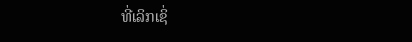ທີ່ເລິກເຊິ່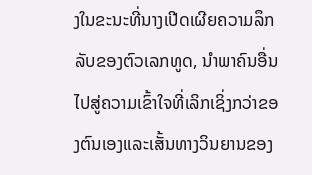ງໃນຂະນະທີ່ນາງເປີດເຜີຍຄວາມລຶກລັບຂອງຕົວເລກທູດ, ນໍາພາຄົນອື່ນໄປສູ່ຄວາມເຂົ້າໃຈທີ່ເລິກເຊິ່ງກວ່າຂອງຕົນເອງແລະເສັ້ນທາງວິນຍານຂອງ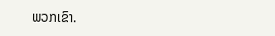ພວກເຂົາ.